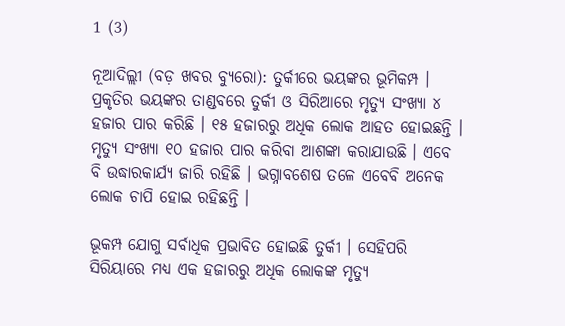1 (3)

ନୂଆଦିଲ୍ଲୀ (ବଡ଼ ଖବର ବ୍ୟୁରୋ): ତୁର୍କୀରେ ଭୟଙ୍କର ଭୂମିକମ୍ପ । ପ୍ରକୃତିର ଭୟଙ୍କର ତାଣ୍ଡବରେ ତୁର୍କୀ ଓ ସିରିଆରେ ମୃତ୍ୟୁ ସଂଖ୍ୟା ୪ ହଜାର ପାର କରିଛି । ୧୫ ହଜାରରୁ ଅଧିକ ଲୋକ ଆହତ ହୋଇଛନ୍ତି । ମୃତ୍ୟୁ ସଂଖ୍ୟା ୧୦ ହଜାର ପାର କରିବା ଆଶଙ୍କା କରାଯାଉଛି । ଏବେ ବି ଉଦ୍ଧାରକାର୍ଯ୍ୟ ଜାରି ରହିଛି । ଭଗ୍ନାବଶେଷ ତଳେ ଏବେବି ଅନେକ ଲୋକ ଚାପି ହୋଇ ରହିଛନ୍ତି ।

ଭୂକମ୍ପ ଯୋଗୁ ସର୍ବାଧିକ ପ୍ରଭାବିତ ହୋଇଛି ତୁର୍କୀ । ସେହିପରି ସିରିୟାରେ ମଧ୍ୟ ଏକ ହଜାରରୁ ଅଧିକ ଲୋକଙ୍କ ମୃତ୍ୟୁ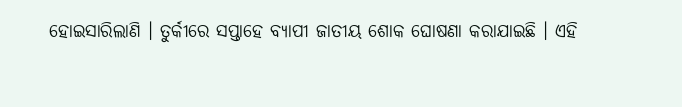ହୋଇସାରିଲାଣି । ତୁର୍କୀରେ ସପ୍ତାହେ ବ୍ୟାପୀ ଜାତୀୟ ଶୋକ ଘୋଷଣା କରାଯାଇଛି । ଏହି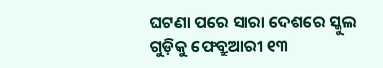ଘଟଣା ପରେ ସାରା ଦେଶରେ ସ୍କୁଲ ଗୁଡ଼ିକୁ ଫେବ୍ରୁଆରୀ ୧୩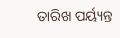ତାରିଖ ପର୍ୟ୍ୟନ୍ତ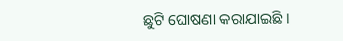ଛୁଟି ଘୋଷଣା କରାଯାଇଛି ।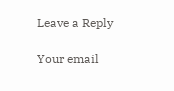Leave a Reply

Your email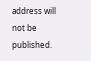address will not be published.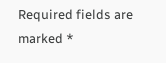Required fields are marked *